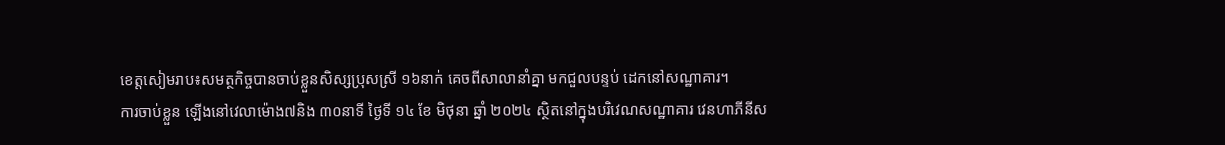ខេត្តសៀមរាប៖សមត្ថកិច្ចបានចាប់ខ្លួនសិស្សប្រុសស្រី ១៦នាក់ គេចពីសាលានាំគ្នា មកជួលបន្ទប់ ដេកនៅសណ្ឋាគារ។
ការចាប់ខ្លួន ឡើងនៅវេលាម៉ោង៧និង ៣០នាទី ថ្ងៃទី ១៤ ខែ មិថុនា ឆ្នាំ ២០២៤ ស្ថិតនៅក្នុងបរិវេណសណ្ឋាគារ វេនហាភីនីស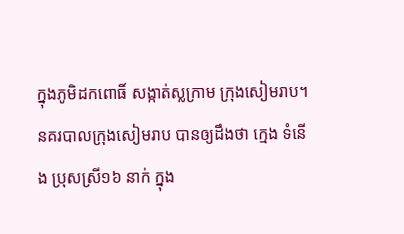ក្នុងភូមិដកពោធិ៍ សង្កាត់ស្លក្រាម ក្រុងសៀមរាប។
នគរបាលក្រុងសៀមរាប បានឲ្យដឹងថា ក្មេង ទំនើង ប្រុសស្រី១៦ នាក់ ក្នុង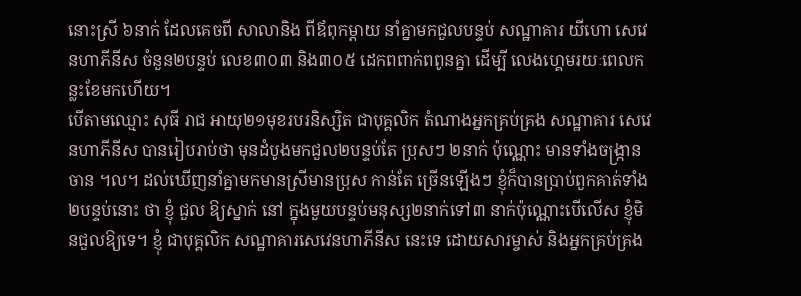នោះស្រី ៦នាក់ ដែលគេចពី សាលានិង ពីឪពុកម្តាយ នាំគ្នាមកជួលបន្ទប់ សណ្ឋាគារ យីហោ សេវេនហាភីនីស ចំនួន២បន្ទប់ លេខ៣០៣ និង៣០៥ ដេកពពាក់ពពូនគ្នា ដើម្បី លេងហ្គេមរយៈពេលកន្លះខែមកហើយ។
បើតាមឈ្មោះ សុធី រាជ អាយុ២១មុខរបរនិស្សិត ជាបុគ្គលិក តំណាងអ្នកគ្រប់គ្រង សណ្ឋាគារ សេវេនហាភីនីស បានរៀបរាប់ថា មុនដំបូងមកជួល២បន្ទប់តែ ប្រុសៗ ២នាក់ ប៉ុណ្ណោះ មានទាំងចង្ក្រានចាន ។ល។ ដល់ឃើញនាំគ្នាមកមានស្រីមានប្រុស កាន់តែ ច្រើនឡើងៗ ខ្ញុំក៏បានប្រាប់ពួកគាត់ទាំង២បន្ទប់នោះ ថា ខ្ញុំ ជួល ឱ្យស្នាក់ នៅ ក្នុងមួយបន្ទប់មនុស្ស២នាក់ទៅ៣ នាក់ប៉ុណ្ណោះបើលើស ខ្ញុំមិនជួលឱ្យទេ។ ខ្ញុំ ជាបុគ្គលិក សណ្ឋាគារសេវេនហាភីនីស នេះទេ ដោយសារម្ចាស់ និងអ្នកគ្រប់គ្រង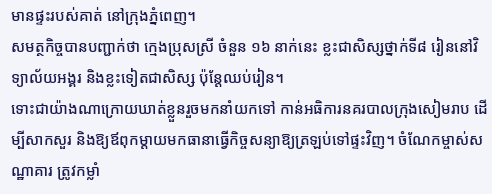មានផ្ទះរបស់គាត់ នៅក្រុងភ្នំពេញ។
សមត្ថកិច្ចបានបញ្ជាក់ថា ក្មេងប្រុសស្រី ចំនួន ១៦ នាក់នេះ ខ្លះជាសិស្សថ្នាក់ទី៨ រៀននៅវិទ្យាល័យអង្គរ និងខ្លះទៀតជាសិស្ស ប៉ុន្តែឈប់រៀន។
ទោះជាយ៉ាងណាក្រោយឃាត់ខ្លួនរួចមកនាំយកទៅ កាន់អធិការនគរបាលក្រុងសៀមរាប ដើម្បីសាកសួរ និងឱ្យឪពុកម្តាយមកធានាធ្វើកិច្ចសន្យាឱ្យត្រឡប់ទៅផ្ទះវិញ។ ចំណែកម្ចាស់សណ្ឋាគារ ត្រូវកម្លាំ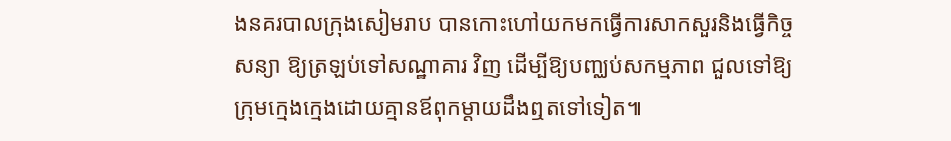ងនគរបាលក្រុងសៀមរាប បានកោះហៅយកមកធ្វើការសាកសួរនិងធ្វើកិច្ចសន្យា ឱ្យត្រឡប់ទៅសណ្ឋាគារ វិញ ដើម្បីឱ្យបញ្ឈប់សកម្មភាព ជួលទៅឱ្យក្រុមក្មេងក្មេងដោយគ្មានឪពុកម្តាយដឹងឮតទៅទៀត៕